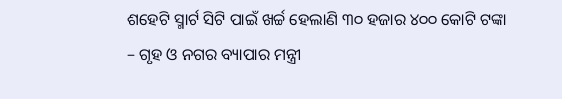ଶହେଟି ସ୍ମାର୍ଟ ସିଟି ପାଇଁ ଖର୍ଚ୍ଚ ହେଲାଣି ୩୦ ହଜାର ୪୦୦ କୋଟି ଟଙ୍କା – ଗୃହ ଓ ନଗର ବ୍ୟାପାର ମନ୍ତ୍ରୀ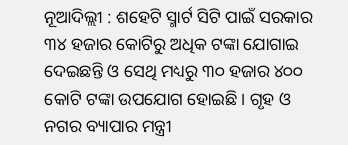ନୂଆଦିଲ୍ଲୀ : ଶହେଟି ସ୍ମାର୍ଟ ସିଟି ପାଇଁ ସରକାର ୩୪ ହଜାର କୋଟିରୁ ଅଧିକ ଟଙ୍କା ଯୋଗାଇ ଦେଇଛନ୍ତି ଓ ସେଥି ମଧ୍ୟରୁ ୩୦ ହଜାର ୪୦୦ କୋଟି ଟଙ୍କା ଉପଯୋଗ ହୋଇଛି। ଗୃହ ଓ ନଗର ବ୍ୟାପାର ମନ୍ତ୍ରୀ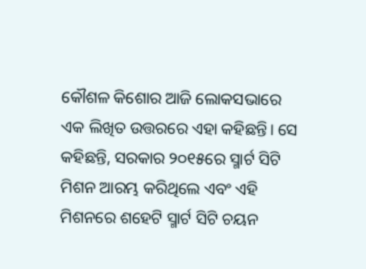କୌଶଳ କିଶୋର ଆଜି ଲୋକସଭାରେ ଏକ ଲିଖିତ ଉତ୍ତରରେ ଏହା କହିଛନ୍ତି। ସେ କହିଛନ୍ତି, ସରକାର ୨୦୧୫ରେ ସ୍ମାର୍ଟ ସିଟି ମିଶନ ଆରମ୍ଭ କରିଥିଲେ ଏବଂ ଏହି ମିଶନରେ ଶହେଟି ସ୍ମାର୍ଟ ସିଟି ଚୟନ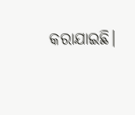କରାଯାଇଛି।